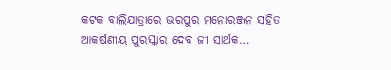କଟକ ବାଲିଯାତ୍ରାରେ ଭରପୁର ମନୋରଞ୍ଜନ ସହିତ ଆକର୍ଷଣୀୟ ପୁରସ୍କାର ଦେବ ଜୀ ସାର୍ଥକ…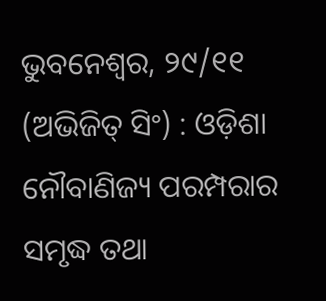ଭୁବନେଶ୍ୱର, ୨୯/୧୧ (ଅଭିଜିତ୍ ସିଂ) : ଓଡ଼ିଶା ନୌବାଣିଜ୍ୟ ପରମ୍ପରାର ସମୃଦ୍ଧ ତଥା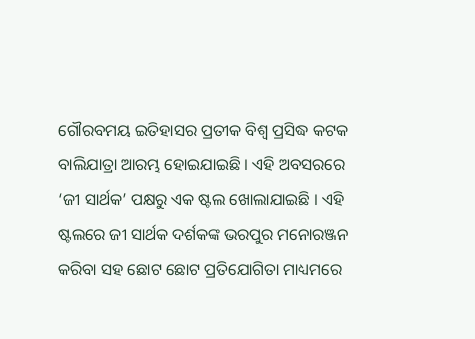ଗୌରବମୟ ଇତିହାସର ପ୍ରତୀକ ବିଶ୍ୱ ପ୍ରସିଦ୍ଧ କଟକ ବାଲିଯାତ୍ରା ଆରମ୍ଭ ହୋଇଯାଇଛି । ଏହି ଅବସରରେ ‘ଜୀ ସାର୍ଥକ’ ପକ୍ଷରୁ ଏକ ଷ୍ଟଲ ଖୋଲାଯାଇଛି । ଏହି ଷ୍ଟଲରେ ଜୀ ସାର୍ଥକ ଦର୍ଶକଙ୍କ ଭରପୁର ମନୋରଞ୍ଜନ କରିବା ସହ ଛୋଟ ଛୋଟ ପ୍ରତିଯୋଗିତା ମାଧ୍ୟମରେ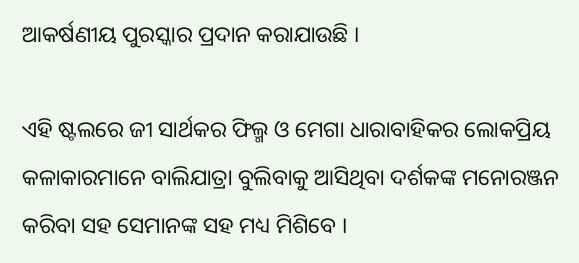ଆକର୍ଷଣୀୟ ପୁରସ୍କାର ପ୍ରଦାନ କରାଯାଉଛି ।

ଏହି ଷ୍ଟଲରେ ଜୀ ସାର୍ଥକର ଫିଲ୍ମ ଓ ମେଗା ଧାରାବାହିକର ଲୋକପ୍ରିୟ କଳାକାରମାନେ ବାଲିଯାତ୍ରା ବୁଲିବାକୁ ଆସିଥିବା ଦର୍ଶକଙ୍କ ମନୋରଞ୍ଜନ କରିବା ସହ ସେମାନଙ୍କ ସହ ମଧ୍ୟ ମିଶିବେ ।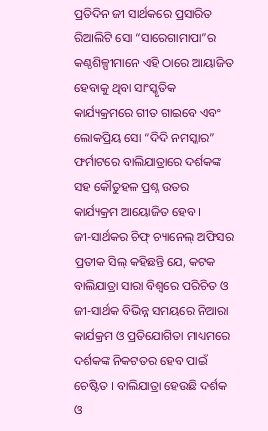ପ୍ରତିଦିନ ଜୀ ସାର୍ଥକରେ ପ୍ରସାରିତ ରିଆଲିଟି ସୋ “ସାରେଗାମାପା”ର କଣ୍ଠଶିଳ୍ପୀମାନେ ଏହି ଠାରେ ଆୟାଜିତ ହେବାକୁ ଥିବା ସାଂସ୍କୃତିକ କାର୍ଯ୍ୟକ୍ରମରେ ଗୀତ ଗାଇବେ ଏବଂ ଲୋକପ୍ରିୟ ସୋ “ଦିଦି ନମସ୍କାର” ଫର୍ମାଟରେ ବାଲିଯାତ୍ରାରେ ଦର୍ଶକଙ୍କ ସହ କୌତୁହଳ ପ୍ରଶ୍ନ ଉତର କାର୍ଯ୍ୟକ୍ରମ ଆୟୋଜିତ ହେବ ।
ଜୀ-ସାର୍ଥକର ଚିଫ୍ ଚ୍ୟାନେଲ୍ ଅଫିସର ପ୍ରତୀକ ସିଲ୍ କହିଛନ୍ତି ଯେ, କଟକ ବାଲିଯାତ୍ରା ସାରା ବିଶ୍ୱରେ ପରିଚିତ ଓ ଜୀ-ସାର୍ଥକ ବିଭିନ୍ନ ସମୟରେ ନିଆରା କାର୍ଯକ୍ରମ ଓ ପ୍ରତିଯୋଗିତା ମାଧ୍ୟମରେ ଦର୍ଶକଙ୍କ ନିକଟତର ହେବ ପାଇଁ ଚେଷ୍ଟିତ । ବାଲିଯାତ୍ରା ହେଉଛି ଦର୍ଶକ ଓ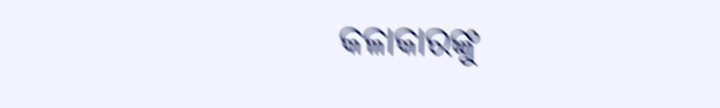କଳାକାରଙ୍କୁ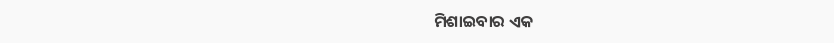ମିଶାଇବାର ଏକ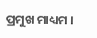ପ୍ରମୁଖ ମାଧ୍ୟମ ।